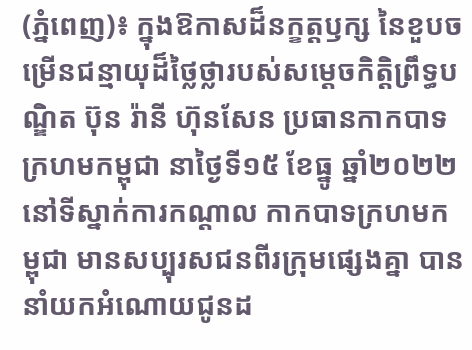(ភ្នំពេញ)៖ ក្នុងឱកាសដ៏នក្ខត្តឫក្ស នៃខួបចម្រើនជន្មាយុដ៏ថ្លៃថ្លារបស់សម្តេចកិត្តិព្រឹទ្ធបណ្ឌិត ប៊ុន រ៉ានី ហ៊ុនសែន ប្រធានកាកបាទក្រហមកម្ពុជា នាថ្ងៃទី១៥ ខែធ្នូ ឆ្នាំ២០២២ នៅទីស្នាក់ការកណ្តាល កាកបាទក្រហមកម្ពុជា មានសប្បុរសជនពីរក្រុមផ្សេងគ្នា បាននាំយកអំណោយជូនដ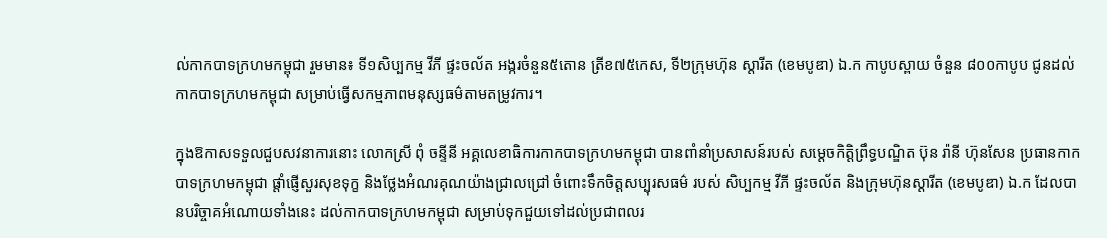ល់កាកបាទក្រហមកម្ពុជា រួមមាន៖ ទី១សិប្បកម្ម វីភី ផ្ទះចល័ត អង្ករចំនួន៥តោន ត្រីខ៧៥កេស, ទី២ក្រុមហ៊ុន ស្តារីត (ខេមបូឌា) ឯ.ក កាបូបស្ពាយ ចំនួន ៨០០កាបូប ជូនដល់កាកបាទក្រហមកម្ពុជា សម្រាប់ធ្វើសកម្មភាពមនុស្សធម៌តាមតម្រូវការ។

ក្នុងឱកាសទទួលជួបសវនាការនោះ លោកស្រី ពុំ ចន្ទីនី អគ្គលេខាធិការកាកបាទក្រហមកម្ពុជា បានពាំនាំប្រសាសន៍របស់ សម្តេចកិត្តិព្រឹទ្ធបណ្ឌិត ប៊ុន រ៉ានី ហ៊ុនសែន ប្រធានកាកបាទក្រហមកម្ពុជា ផ្តាំផ្ញើសួរសុខទុក្ខ និងថ្លែងអំណរគុណយ៉ាងជ្រាលជ្រៅ ចំពោះទឹកចិត្តសប្បុរសធម៌ របស់ សិប្បកម្ម វីភី ផ្ទះចល័ត និងក្រុមហ៊ុនស្តារីត (ខេមបូឌា) ឯ.ក ដែលបានបរិច្ចាគអំណោយទាំងនេះ ដល់កាកបាទក្រហមកម្ពុជា សម្រាប់ទុកជួយទៅដល់ប្រជាពលរ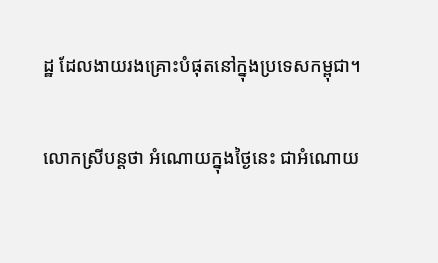ដ្ឋ ដែលងាយរងគ្រោះបំផុតនៅក្នុងប្រទេសកម្ពុជា។

លោកស្រីបន្តថា អំណោយក្នុងថ្ងៃនេះ ជាអំណោយ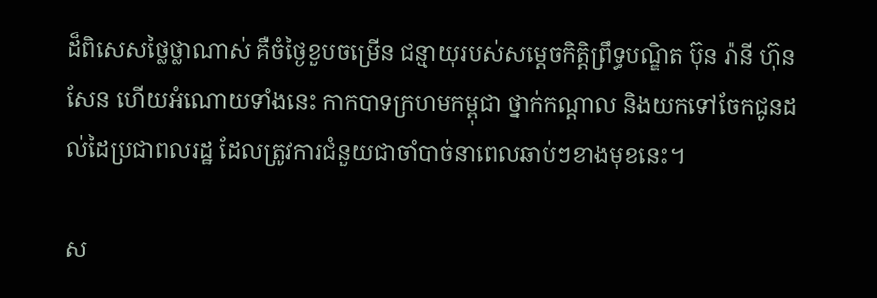ដ៏ពិសេសថ្លៃថ្លាណាស់ គឺចំថ្ងៃខួបចម្រើន ជន្មាយុរបស់សម្តេចកិត្តិព្រឹទ្ធបណ្ឌិត ប៊ុន រ៉ានី ហ៊ុនសែន ហើយអំណោយទាំងនេះ កាកបាទក្រហមកម្ពុជា ថ្នាក់កណ្តាល និងយកទៅចែកជូនដល់ដៃប្រជាពលរដ្ឋ ដែលត្រូវការជំនួយជាចាំបាច់នាពេលឆាប់ៗខាងមុខនេះ។

ស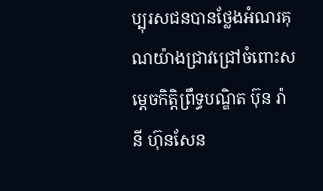ប្បុរសជនបានថ្លែងអំណរគុណយ៉ាងជ្រាវជ្រៅចំពោះសម្តេចកិត្តិព្រឹទ្ធបណ្ឌិត ប៊ុន រ៉ានី ហ៊ុនសែន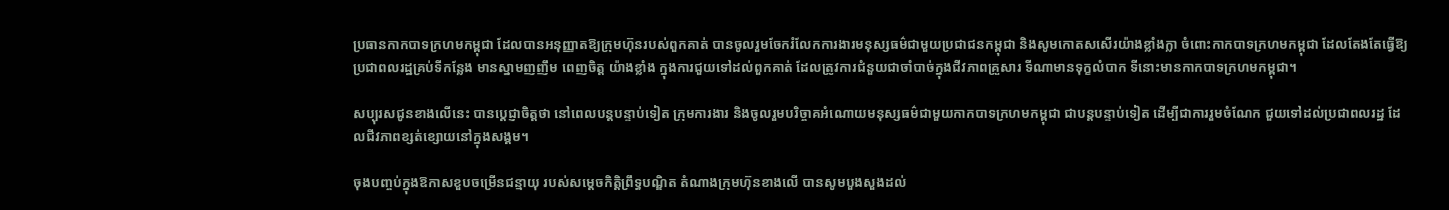ប្រធានកាកបាទក្រហមកម្ពុជា ដែលបានអនុញ្ញាតឱ្យក្រុមហ៊ុនរបស់ពួកគាត់ បានចូលរួមចែករំលែកការងារមនុស្សធម៌ជាមួយប្រជាជនកម្ពុជា និងសូមកោតសសើរយ៉ាងខ្លាំងក្លា ចំពោះកាកបាទក្រហមកម្ពុជា ដែលតែងតែធ្វើឱ្យប្រជាពលរដ្ឋគ្រប់ទីកន្លែង មានស្នាមញញឹម ពេញចិត្ត យ៉ាងខ្លាំង ក្នុងការជួយទៅដល់ពួកគាត់ ដែលត្រូវការជំនួយជាចាំបាច់ក្នុងជីវភាពគ្រួសារ ទីណាមានទុក្ខលំបាក ទីនោះមានកាកបាទក្រហមកម្ពុជា។

សប្បុរសជូនខាងលើនេះ បានប្ដេជ្ញាចិត្ដថា នៅពេលបន្តបន្ទាប់ទៀត ក្រុមការងារ និងចូលរួមបរិច្ចាគអំណោយមនុស្សធម៌ជាមួយកាកបាទក្រហមកម្ពុជា ជាបន្តបន្ទាប់ទៀត ដើម្បីជាការរួមចំណែក ជួយទៅដល់ប្រជាពលរដ្ឋ ដែលជីវភាពខ្សត់ខ្សោយនៅក្នុងសង្គម។

ចុងបញ្ចប់ក្នុងឱកាសខួបចម្រើនជន្មាយុ របស់សម្តេចកិត្តិព្រឹទ្ធបណ្ឌិត តំណាងក្រុមហ៊ុនខាងលើ បានសូមបួងសួងដល់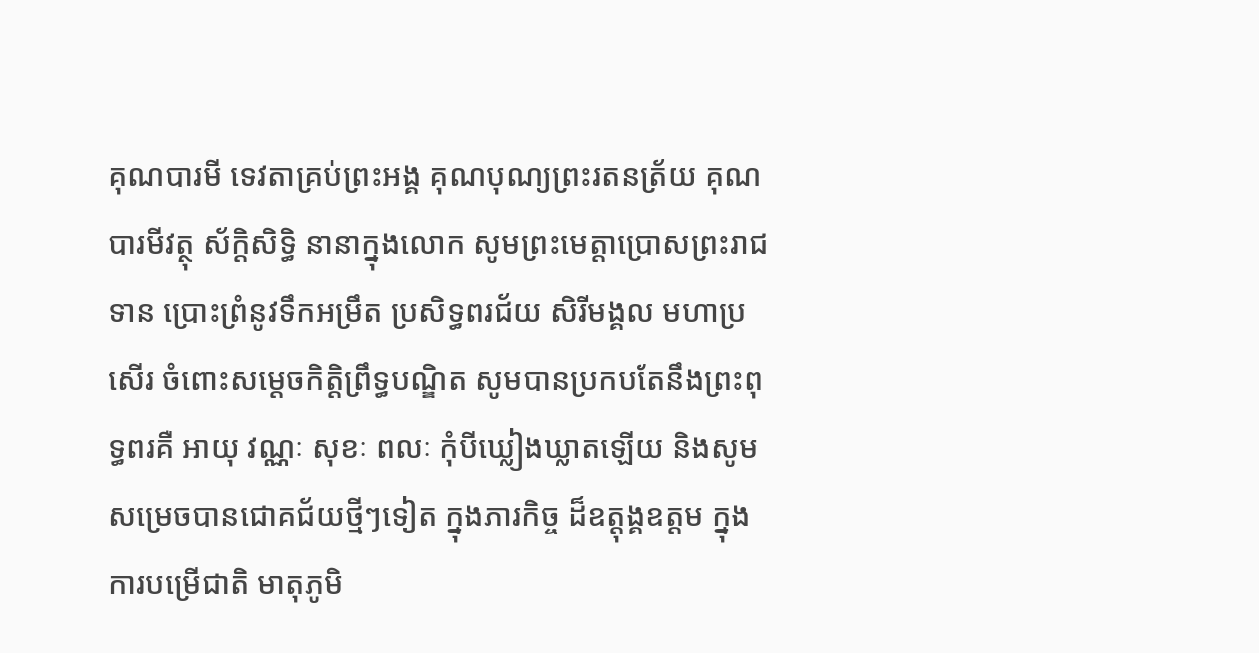គុណបារមី ទេវតាគ្រប់ព្រះអង្គ គុណបុណ្យព្រះរតនត្រ័យ គុណបារមីវត្ថុ ស័ក្ដិសិទ្ធិ នានាក្នុងលោក សូមព្រះមេត្តាប្រោសព្រះរាជទាន ប្រោះព្រំនូវទឹកអម្រឹត ប្រសិទ្ធពរជ័យ សិរីមង្គល មហាប្រសើរ ចំពោះសម្តេចកិត្តិព្រឹទ្ធបណ្ឌិត សូមបានប្រកបតែនឹងព្រះពុទ្ធពរគឺ អាយុ វណ្ណៈ សុខៈ ពលៈ កុំបីឃ្លៀងឃ្លាតឡើយ និងសូមសម្រេចបានជោគជ័យថ្មីៗទៀត ក្នុងភារកិច្ច ដ៏ឧត្តុង្គឧត្តម ក្នុងការបម្រើជាតិ មាតុភូមិ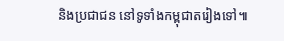និងប្រជាជន នៅទូទាំងកម្ពុជាតរៀងទៅ៕